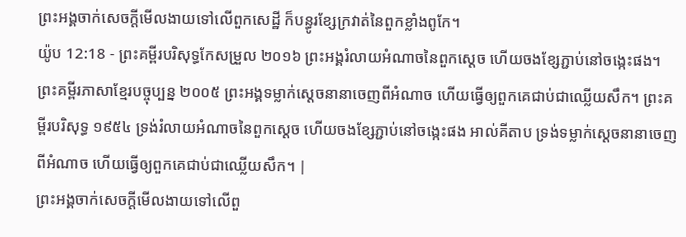ព្រះអង្គចាក់សេចក្ដីមើលងាយទៅលើពួកសេដ្ឋី ក៏បន្ធូរខ្សែក្រវាត់នៃពួកខ្លាំងពូកែ។
យ៉ូប 12:18 - ព្រះគម្ពីរបរិសុទ្ធកែសម្រួល ២០១៦ ព្រះអង្គរំលាយអំណាចនៃពួកស្តេច ហើយចងខ្សែភ្ជាប់នៅចង្កេះផង។ ព្រះគម្ពីរភាសាខ្មែរបច្ចុប្បន្ន ២០០៥ ព្រះអង្គទម្លាក់ស្ដេចនានាចេញពីអំណាច ហើយធ្វើឲ្យពួកគេជាប់ជាឈ្លើយសឹក។ ព្រះគម្ពីរបរិសុទ្ធ ១៩៥៤ ទ្រង់រំលាយអំណាចនៃពួកស្តេច ហើយចងខ្សែភ្ជាប់នៅចង្កេះផង អាល់គីតាប ទ្រង់ទម្លាក់ស្ដេចនានាចេញពីអំណាច ហើយធ្វើឲ្យពួកគេជាប់ជាឈ្លើយសឹក។ |
ព្រះអង្គចាក់សេចក្ដីមើលងាយទៅលើពួ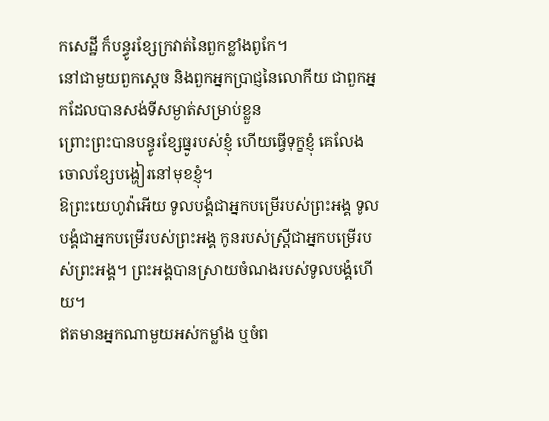កសេដ្ឋី ក៏បន្ធូរខ្សែក្រវាត់នៃពួកខ្លាំងពូកែ។
នៅជាមួយពួកស្តេច និងពួកអ្នកប្រាជ្ញនៃលោកីយ ជាពួកអ្នកដែលបានសង់ទីសម្ងាត់សម្រាប់ខ្លួន
ព្រោះព្រះបានបន្ធូរខ្សែធ្នូរបស់ខ្ញុំ ហើយធ្វើទុក្ខខ្ញុំ គេលែងចោលខ្សែបង្ហៀរនៅមុខខ្ញុំ។
ឱព្រះយេហូវ៉ាអើយ ទូលបង្គំជាអ្នកបម្រើរបស់ព្រះអង្គ ទូលបង្គំជាអ្នកបម្រើរបស់ព្រះអង្គ កូនរបស់ស្ត្រីជាអ្នកបម្រើរបស់ព្រះអង្គ។ ព្រះអង្គបានស្រាយចំណងរបស់ទូលបង្គំហើយ។
ឥតមានអ្នកណាមួយអស់កម្លាំង ឬចំព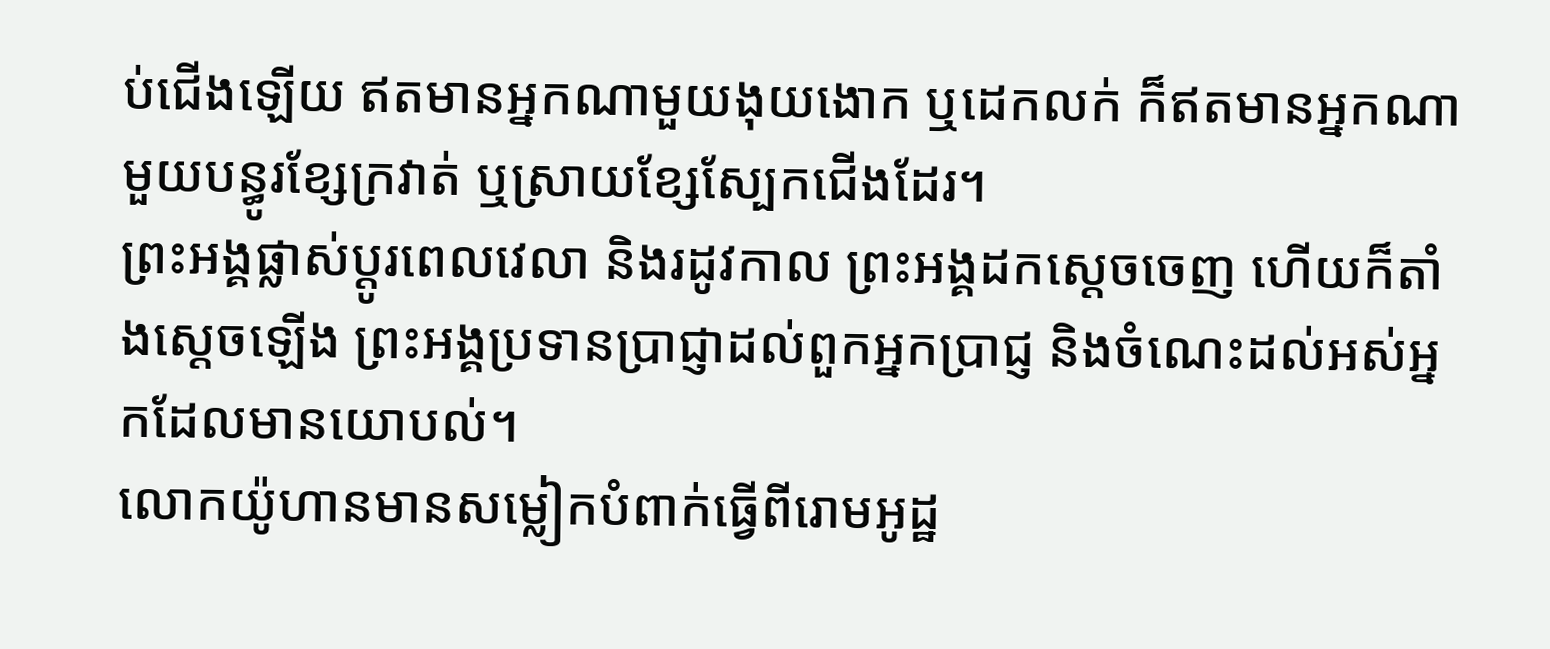ប់ជើងឡើយ ឥតមានអ្នកណាមួយងុយងោក ឬដេកលក់ ក៏ឥតមានអ្នកណាមួយបន្ធូរខ្សែក្រវាត់ ឬស្រាយខ្សែស្បែកជើងដែរ។
ព្រះអង្គផ្លាស់ប្ដូរពេលវេលា និងរដូវកាល ព្រះអង្គដកស្តេចចេញ ហើយក៏តាំងស្តេចឡើង ព្រះអង្គប្រទានប្រាជ្ញាដល់ពួកអ្នកប្រាជ្ញ និងចំណេះដល់អស់អ្នកដែលមានយោបល់។
លោកយ៉ូហានមានសម្លៀកបំពាក់ធ្វើពីរោមអូដ្ឋ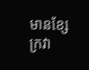មានខ្សែក្រវា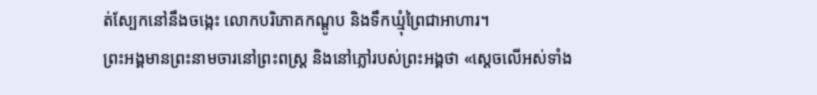ត់ស្បែកនៅនឹងចង្កេះ លោកបរិភោគកណ្តូប និងទឹកឃ្មុំព្រៃជាអាហារ។
ព្រះអង្គមានព្រះនាមចារនៅព្រះពស្ត្រ និងនៅភ្លៅរបស់ព្រះអង្គថា «ស្តេចលើអស់ទាំង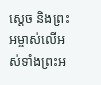ស្តេច និងព្រះអម្ចាស់លើអស់ទាំងព្រះអ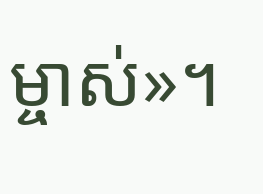ម្ចាស់»។